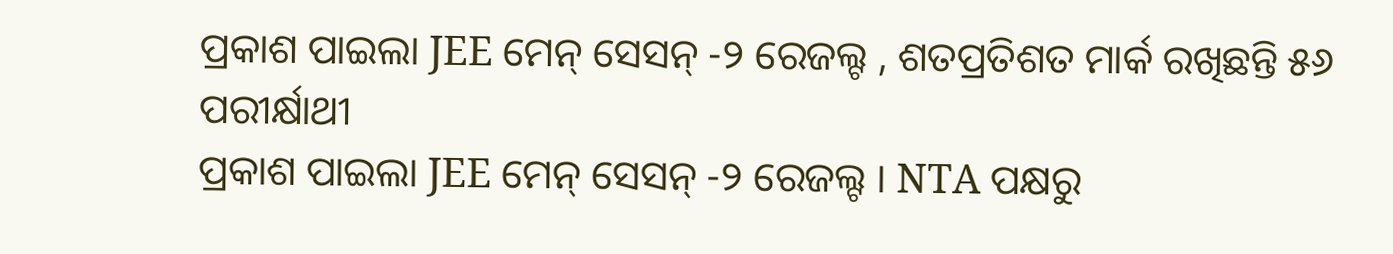ପ୍ରକାଶ ପାଇଲା JEE ମେନ୍ ସେସନ୍ -୨ ରେଜଲ୍ଟ , ଶତପ୍ରତିଶତ ମାର୍କ ରଖିଛନ୍ତି ୫୬ ପରୀର୍କ୍ଷାଥୀ
ପ୍ରକାଶ ପାଇଲା JEE ମେନ୍ ସେସନ୍ -୨ ରେଜଲ୍ଟ । NTA ପକ୍ଷରୁ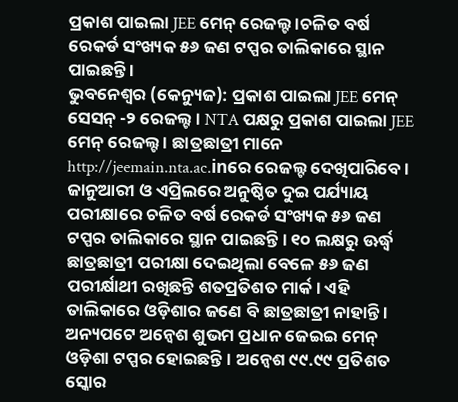ପ୍ରକାଶ ପାଇଲା JEE ମେନ୍ ରେଜଲ୍ଟ ।ଚଳିତ ବର୍ଷ ରେକର୍ଡ ସଂଖ୍ୟକ ୫୬ ଜଣ ଟପ୍ପର ତାଲିକାରେ ସ୍ଥାନ ପାଇଛନ୍ତି ।
ଭୁବନେଶ୍ୱର (କେନ୍ୟୁଜ): ପ୍ରକାଶ ପାଇଲା JEE ମେନ୍ ସେସନ୍ -୨ ରେଜଲ୍ଟ । NTA ପକ୍ଷରୁ ପ୍ରକାଶ ପାଇଲା JEE ମେନ୍ ରେଜଲ୍ଟ । ଛାତ୍ରଛାତ୍ରୀ ମାନେ http://jeemain.nta.ac.inରେ ରେଜଲ୍ଟ ଦେଖିପାରିବେ । ଜାନୁଆରୀ ଓ ଏପ୍ରିଲରେ ଅନୁଷ୍ଠିତ ଦୁଇ ପର୍ଯ୍ୟାୟ ପରୀକ୍ଷାରେ ଚଳିତ ବର୍ଷ ରେକର୍ଡ ସଂଖ୍ୟକ ୫୬ ଜଣ ଟପ୍ପର ତାଲିକାରେ ସ୍ଥାନ ପାଇଛନ୍ତି । ୧୦ ଲକ୍ଷରୁ ଊର୍ଦ୍ଧ୍ବ ଛାତ୍ରଛାତ୍ରୀ ପରୀକ୍ଷା ଦେଇଥିଲା ବେଳେ ୫୬ ଜଣ ପରୀର୍କ୍ଷାଥୀ ରଖିଛନ୍ତି ଶତପ୍ରତିଶତ ମାର୍କ। ଏହି ତାଲିକାରେ ଓଡ଼ିଶାର ଜଣେ ବି ଛାତ୍ରଛାତ୍ରୀ ନାହାନ୍ତି ।
ଅନ୍ୟପଟେ ଅନ୍ୱେଶ ଶୁଭମ ପ୍ରଧାନ ଜେଇଇ ମେନ୍ ଓଡ଼ିଶା ଟପ୍ପର ହୋଇଛନ୍ତି । ଅନ୍ୱେଶ ୯୯.୯୯ ପ୍ରତିଶତ ସ୍କୋର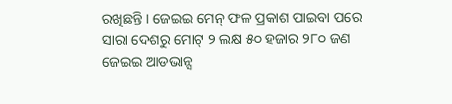ରଖିଛନ୍ତି । ଜେଇଇ ମେନ୍ ଫଳ ପ୍ରକାଶ ପାଇବା ପରେ ସାରା ଦେଶରୁ ମୋଟ୍ ୨ ଲକ୍ଷ ୫୦ ହଜାର ୨୮୦ ଜଣ ଜେଇଇ ଆଡଭାନ୍ସ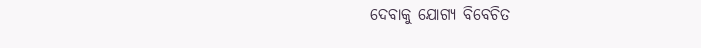ଦେବାକୁ ଯୋଗ୍ୟ ବିବେଚିତ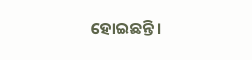ହୋଇଛନ୍ତି ।